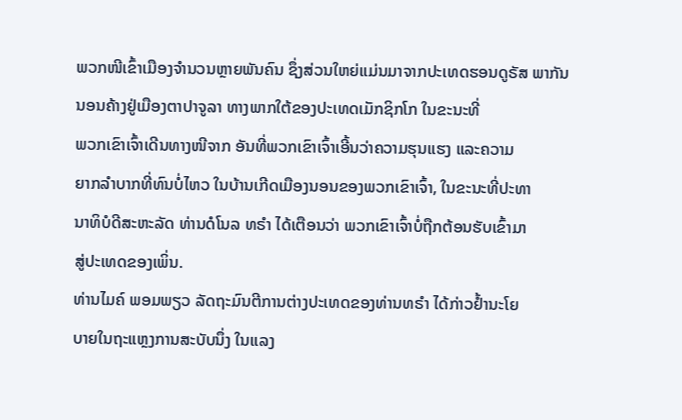ພວກໜີເຂົ້າເມືອງຈຳນວນຫຼາຍພັນຄົນ ຊຶ່ງສ່ວນໃຫຍ່ແມ່ນມາຈາກປະເທດຮອນດູຣັສ ພາກັນນອນຄ້າງຢູ່ເມືອງຕາປາຈູລາ ທາງພາກໃຕ້ຂອງປະເທດເມັກຊິກໂກ ໃນຂະນະທີ່
ພວກເຂົາເຈົ້າເດີນທາງໜີຈາກ ອັນທີ່ພວກເຂົາເຈົ້າເອີ້ນວ່າຄວາມຮຸນແຮງ ແລະຄວາມ
ຍາກລຳບາກທີ່ທົນບໍ່ໄຫວ ໃນບ້ານເກີດເມືອງນອນຂອງພວກເຂົາເຈົ້າ, ໃນຂະນະທີ່ປະທາ
ນາທິບໍດີສະຫະລັດ ທ່ານດໍໂນລ ທຣຳ ໄດ້ເຕືອນວ່າ ພວກເຂົາເຈົ້າບໍ່ຖືກຕ້ອນຮັບເຂົ້າມາ
ສູ່ປະເທດຂອງເພິ່ນ.
ທ່ານໄມຄ໌ ພອມພຽວ ລັດຖະມົນຕີການຕ່າງປະເທດຂອງທ່ານທຣຳ ໄດ້ກ່າວຢ້ຳນະໂຍ
ບາຍໃນຖະແຫຼງການສະບັບນຶ່ງ ໃນແລງ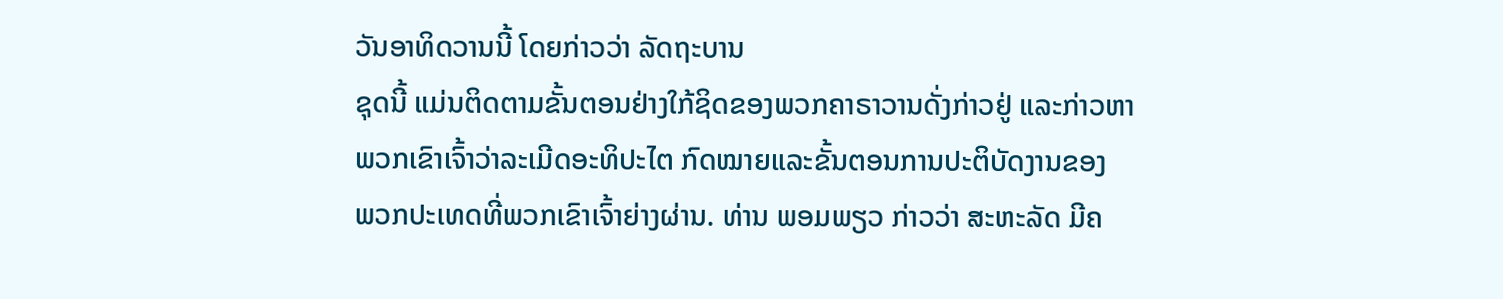ວັນອາທິດວານນີ້ ໂດຍກ່າວວ່າ ລັດຖະບານ
ຊຸດນີ້ ແມ່ນຕິດຕາມຂັ້ນຕອນຢ່າງໃກ້ຊິດຂອງພວກຄາຣາວານດັ່ງກ່າວຢູ່ ແລະກ່າວຫາ
ພວກເຂົາເຈົ້າວ່າລະເມີດອະທິປະໄຕ ກົດໝາຍແລະຂັ້ນຕອນການປະຕິບັດງານຂອງ
ພວກປະເທດທີ່ພວກເຂົາເຈົ້າຍ່າງຜ່ານ. ທ່ານ ພອມພຽວ ກ່າວວ່າ ສະຫະລັດ ມີຄ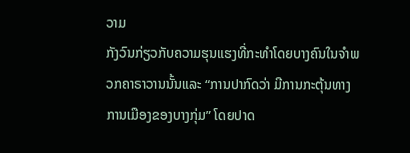ວາມ
ກັງວົນກ່ຽວກັບຄວາມຮຸນແຮງທີ່ກະທຳໂດຍບາງຄົນໃນຈຳພວກຄາຣາວານນັ້ນແລະ “ການປາກົດວ່າ ມີການກະຕຸ້ນທາງການເມືອງຂອງບາງກຸ່ມ” ໂດຍປາດ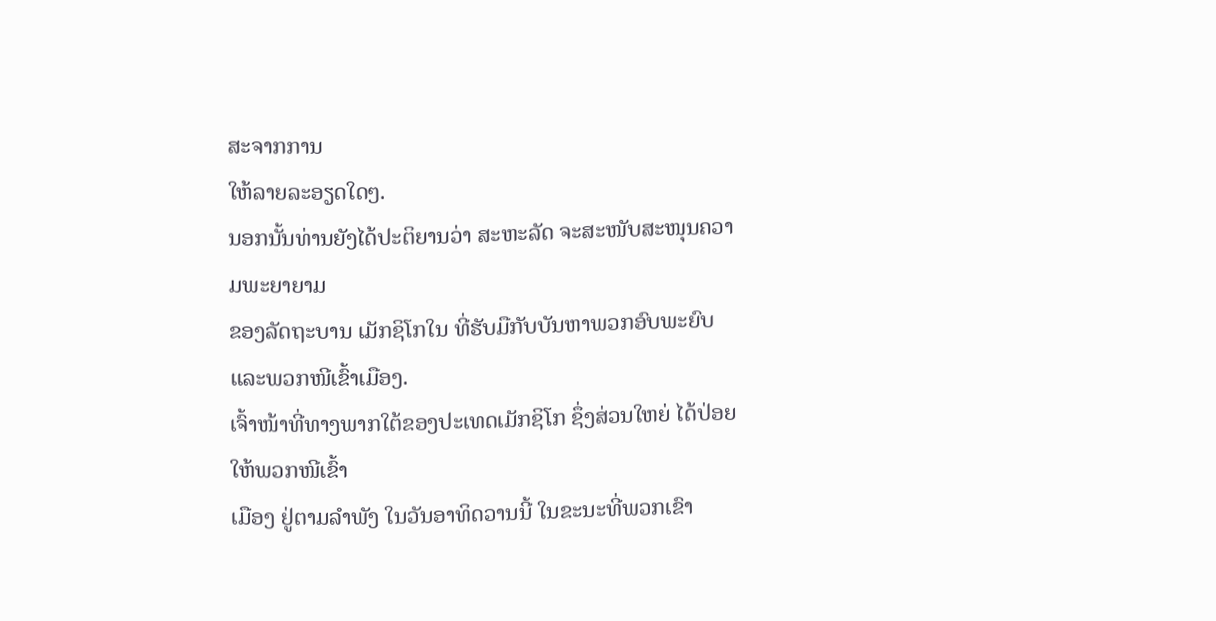ສະຈາກການ
ໃຫ້ລາຍລະອຽດໃດໆ.
ນອກນັ້ນທ່ານຍັງໄດ້ປະຕິຍານວ່າ ສະຫະລັດ ຈະສະໜັບສະໜຸນຄວາມພະຍາຍາມ
ຂອງລັດຖະບານ ເມັກຊິໂກໃນ ທີ່ຮັບມືກັບບັນຫາພວກອົບພະຍົບ ແລະພວກໜີເຂົ້າເມືອງ.
ເຈົ້າໜ້າທີ່ທາງພາກໃຕ້ຂອງປະເທດເມັກຊິໂກ ຊຶ່ງສ່ວນໃຫຍ່ ໄດ້ປ່ອຍໃຫ້ພວກໜີເຂົ້າ
ເມືອງ ຢູ່ຕາມລຳພັງ ໃນວັນອາທິດວານນີ້ ໃນຂະນະທີ່ພວກເຂົາ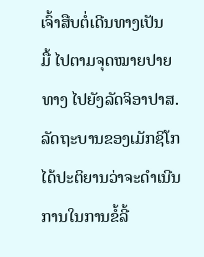ເຈົ້າສືບຕໍ່ເດີນທາງເປັນ
ມື້ ໄປຕາມຈຸດໝາຍປາຍທາງ ໄປຍັງລັດຈິອາປາສ.
ລັດຖະບານຂອງເມັກຊິໂກ ໄດ້ປະຕິຍານວ່າຈະດຳເນີນການໃນການຂໍ້ລີ້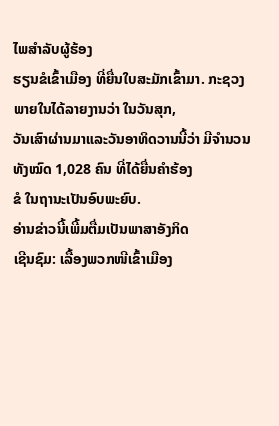ໄພສຳລັບຜູ້ຮ້ອງ
ຮຽນຂໍເຂົ້າເມືອງ ທີ່ຍື່ນໃບສະມັກເຂົ້າມາ. ກະຊວງພາຍໃນໄດ້ລາຍງານວ່າ ໃນວັນສຸກ,
ວັນເສົາຜ່ານມາແລະວັນອາທິດວານນີ້ວ່າ ມີຈຳນວນທັງໝົດ 1,028 ຄົນ ທີ່ໄດ້ຍື່ນຄຳຮ້ອງ
ຂໍ ໃນຖານະເປັນອົບພະຍົບ.
ອ່ານຂ່າວນີ້ເພີ້ມຕື່ມເປັນພາສາອັງກິດ
ເຊີນຊົມ: ເລື້ອງພວກໜີເຂົ້າເມືອງ